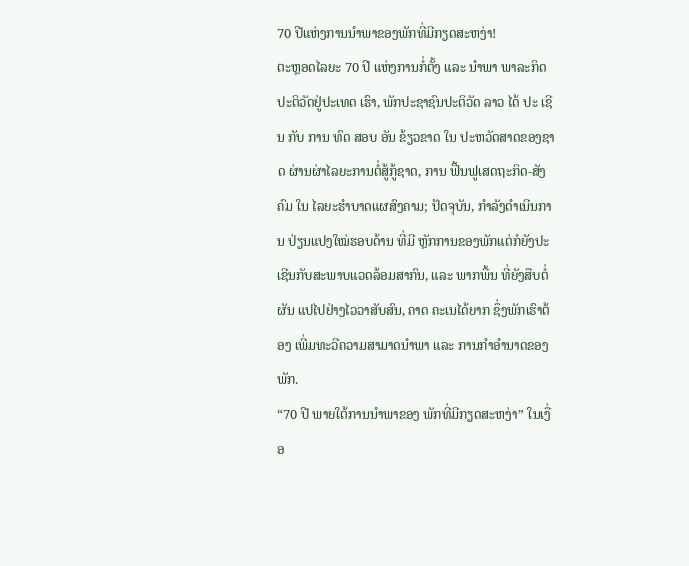70 ປີແຫ່ງການນຳພາຂອງພັກທີ່ມີກຽດສະຫງ່າ!
ຕະຫຼອດໄລຍະ 70 ປີ ແຫ່ງການກໍ່ຕັ້ງ ແລະ ນໍາພາ ພາລະກິດປະຕິວັດຢູ່ປະເທດ ເຮົາ, ພັກປະຊາຊົນປະຕິວັດ ລາວ ໄດ້ ປະ ເຊີນ ກັບ ການ ທົດ ສອບ ອັນ ຂ້ຽວຂາດ ໃນ ປະຫວັດສາດຂອງຊາດ ຜ່ານຜ່າໄລຍະການຕໍ່ສູ້ກູ້ຊາດ, ການ ຟື້ນຟູເສດຖະກິດ-ສັງຄົມ ໃນ ໄລຍະຮຳບາດແຜສົງຄາມ; ປັດຈຸບັນ, ກຳລັງດຳເນີນການ ປ່ຽນແປງໃໝ່ຮອບດ້ານ ທີ່ມີ ຫຼັກການຂອງພັກແຕ່ກໍຍັງປະເຊີນກັບສະພາບແວດລ້ອມສາກົນ, ແລະ ພາກພື້ນ ທີ່ຍັງສືບຕໍ່ຜັນ ແປໄປຢ່າງໄວວາສັບສົນ, ຄາດ ຄະເນໄດ້ຍາກ ຊຶ່ງພັກເຮົາຕ້ອງ ເພີ່ມທະວີຄວາມສາມາດນໍາພາ ແລະ ການກຳອຳນາດຂອງພັກ.
“70 ປີ ພາຍໃຕ້ການນໍາພາຂອງ ພັກທີ່ມີກຽດສະຫງ່າ” ໃນເງື່ອ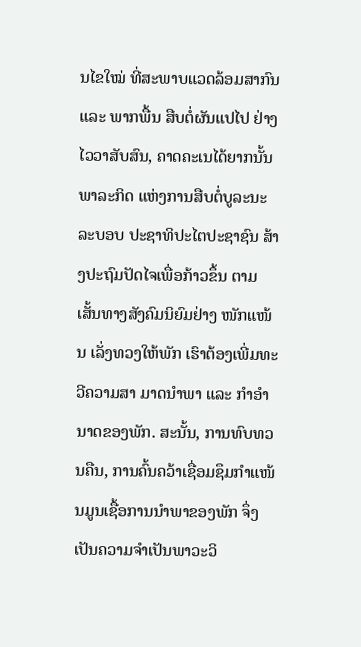ນໄຂໃໝ່ ທີ່ສະພາບແວດລ້ອມສາກົນ ແລະ ພາກພື້ນ ສືບຕໍ່ຜັນແປໄປ ຢ່າງໄວວາສັບສົນ, ຄາດຄະເນໄດ້ຍາກນັ້ນ ພາລະກິດ ແຫ່ງການສືບຕໍ່ບູລະນະລະບອບ ປະຊາທິປະໄຕປະຊາຊົນ ສ້າງປະຖົມປັດໄຈເພື່ອກ້າວຂຶ້ນ ຕາມເສັ້ນທາງສັງຄົມນິຍົມຢ່າງ ໜັກແໜ້ນ ເລັ່ງທວງໃຫ້ພັກ ເຮົາຕ້ອງເພີ່ມທະວີຄວາມສາ ມາດນໍາພາ ແລະ ກຳອຳນາດຂອງພັກ. ສະນັ້ນ, ການທົບທວນຄືນ, ການຄົ້ນຄວ້າເຊື່ອມຊຶມກຳແໜ້ນມູນເຊື້ອການນໍາພາຂອງພັກ ຈຶ່ງເປັນຄວາມຈຳເປັນພາວະວິ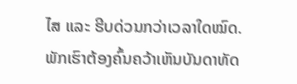ໄສ ແລະ ຮີບດ່ວນກວ່າເວລາໃດໝົດ.
ພັກເຮົາຕ້ອງຄົ້ນຄວ້າເຫັນບັນດາທັດ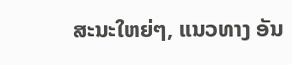ສະນະໃຫຍ່ໆ, ແນວທາງ ອັນ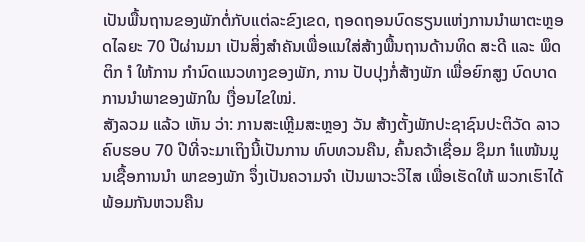ເປັນພື້ນຖານຂອງພັກຕໍ່ກັບແຕ່ລະຂົງເຂດ, ຖອດຖອນບົດຮຽນແຫ່ງການນໍາພາຕະຫຼອດໄລຍະ 70 ປີຜ່ານມາ ເປັນສິ່ງສຳຄັນເພື່ອແນໃສ່ສ້າງພື້ນຖານດ້ານທິດ ສະດີ ແລະ ພຶດຕິກ ຳ ໃຫ້ການ ກຳນົດແນວທາງຂອງພັກ, ການ ປັບປຸງກໍ່ສ້າງພັກ ເພື່ອຍົກສູງ ບົດບາດການນໍາພາຂອງພັກໃນ ເງື່ອນໄຂໃໝ່.
ສັງລວມ ແລ້ວ ເຫັນ ວ່າ: ການສະເຫຼີມສະຫຼອງ ວັນ ສ້າງຕັ້ງພັກປະຊາຊົນປະຕິວັດ ລາວ ຄົບຮອບ 70 ປີທີ່ຈະມາເຖິງນີ້ເປັນການ ທົບທວນຄືນ, ຄົ້ນຄວ້າເຊື່ອມ ຊຶມກ ຳແໜ້ນມູນເຊື້ອການນໍາ ພາຂອງພັກ ຈຶ່ງເປັນຄວາມຈຳ ເປັນພາວະວິໄສ ເພື່ອເຮັດໃຫ້ ພວກເຮົາໄດ້ພ້ອມກັນຫວນຄືນ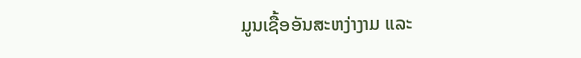ມູນເຊື້ອອັນສະຫງ່າງາມ ແລະ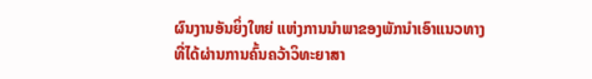ຜົນງານອັນຍິ່ງໃຫຍ່ ແຫ່ງການນໍາພາຂອງພັກນໍາເອົາແນວທາງ ທີ່ໄດ້ຜ່ານການຄົ້ນຄວ້າວິທະຍາສາ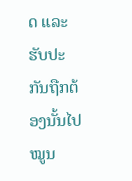ດ ແລະ ຮັບປະກັນຖືກຕ້ອງນັ້ນໄປໝູນ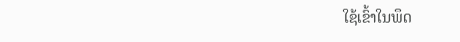ໃຊ້ເຂົ້າໃນພຶດ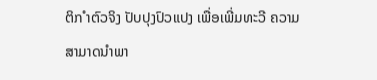ຕິກ ຳຕົວຈິງ ປັບປຸງປົວແປງ ເພື່ອເພີ່ມທະວີ ຄວາມສາມາດນໍາພາ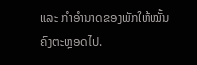ແລະ ກຳອຳນາດຂອງພັກໃຫ້ໝັ້ນຄົງຕະຫຼອດໄປ.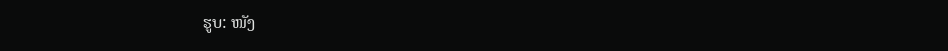ຮູບ: ໜັງ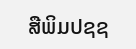ສືພິມປຊຊ